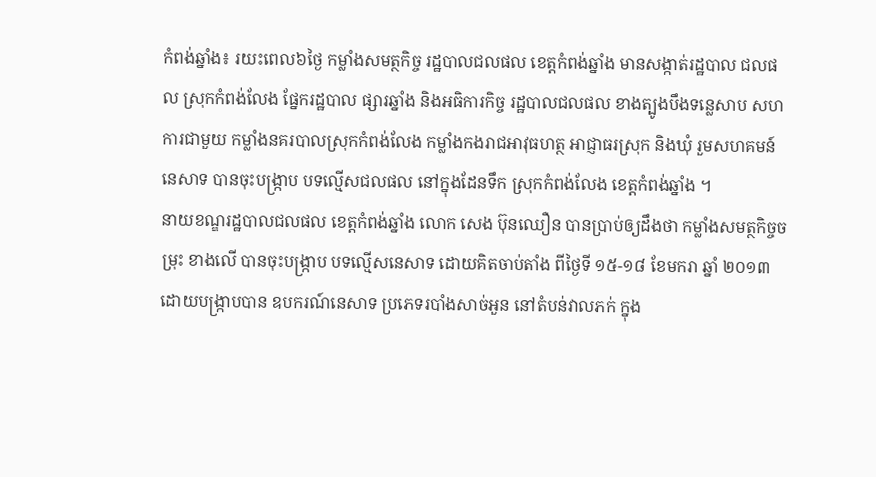កំពង់ឆ្នាំង៖ រយះពេល៦ថ្ងៃ កម្លាំងសមត្ថកិច្ច រដ្ឋបាលជលផល ខេត្តកំពង់ឆ្នាំង មានសង្កាត់រដ្ឋបាល ជលផល ស្រុកកំពង់លែង ផ្នែករដ្ឋបាល ផ្សារឆ្នាំង និងអធិការកិច្ច រដ្ឋបាលជលផល ខាងត្បូងបឹងទន្លេសាប សហការជាមួយ កម្លាំងនគរបាលស្រុកកំពង់លែង កម្លាំងកងរាជអាវុធហត្ថ អាជ្ញាធរស្រុក និងឃុំ រួមសហគមន៍ នេសាទ បានចុះបង្រ្កាប បទល្មើសជលផល នៅក្នុងដែនទឹក ស្រុកកំពង់លែង ខេត្តកំពង់ឆ្នាំង ។
នាយខណ្ឌរដ្ឋបាលជលផល ខេត្តកំពង់ឆ្នាំង លោក សេង ប៊ុនឈឿន បានប្រាប់ឲ្យដឹងថា កម្លាំងសមត្ថកិច្ចចម្រុះ ខាងលើ បានចុះបង្រ្កាប បទល្មើសនេសាទ ដោយគិតចាប់តាំង ពីថ្ងៃទី ១៥-១៨ ខែមករា ឆ្នាំ ២០១៣ ដោយបង្រ្កាបបាន ឧបករណ៍នេសាទ ប្រភេទរបាំងសាច់អួន នៅតំបន់វាលភក់ ក្នុង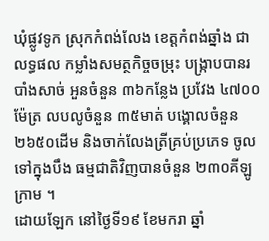ឃុំផ្លូវទូក ស្រុកកំពង់លែង ខេត្តកំពង់ឆ្នាំង ជាលទ្ធផល កម្លាំងសមត្ថកិច្ចចម្រុះ បង្រ្កាបបានរបាំងសាច់ អួនចំនួន ៣៦កន្លែង ប្រវែង ៤៧០០ម៉ែត្រ លបលូចំនួន ៣៥មាត់ បង្គោលចំនួន ២៦៥០ដើម និងចាក់លែងត្រីគ្រប់ប្រភេទ ចូលទៅក្នុងបឹង ធម្មជាតិវិញបានចំនួន ២៣០គីឡូក្រាម ។
ដោយឡែក នៅថ្ងៃទី១៩ ខែមករា ឆ្នាំ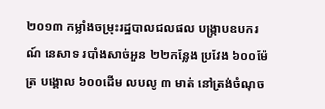២០១៣ កម្លាំងចម្រុះរដ្ឋបាលជលផល បង្រ្កាបឧបករណ៍ នេសាទ របាំងសាច់អួន ២២កន្លែង ប្រវែង ៦០០ម៉ែត្រ បង្គោល ៦០០ដើម លបលូ ៣ មាត់ នៅត្រង់ចំណុច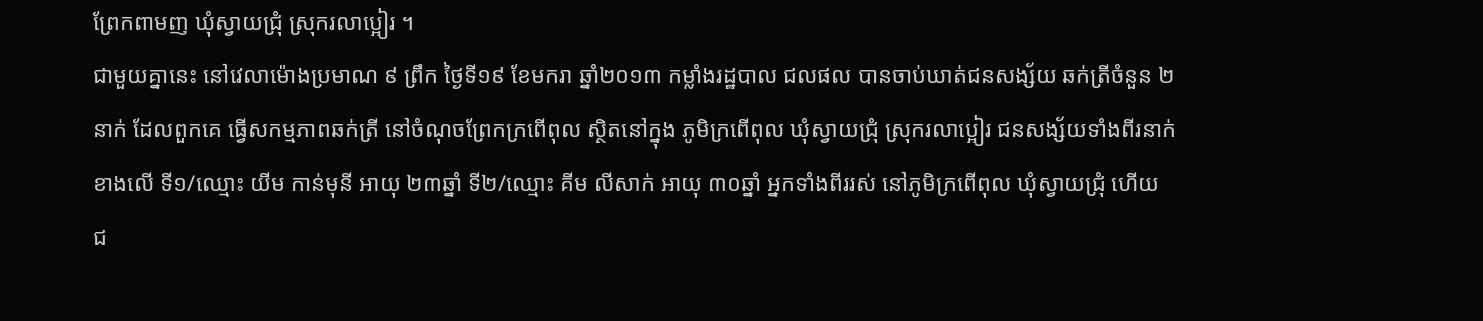ព្រែកពាមញ ឃុំស្វាយជ្រុំ ស្រុករលាប្អៀរ ។
ជាមួយគ្នានេះ នៅវេលាម៉ោងប្រមាណ ៩ ព្រឹក ថ្ងៃទី១៩ ខែមករា ឆ្នាំ២០១៣ កម្លាំងរដ្ឋបាល ជលផល បានចាប់ឃាត់ជនសង្ស័យ ឆក់ត្រីចំនួន ២នាក់ ដែលពួកគេ ធ្វើសកម្មភាពឆក់ត្រី នៅចំណុចព្រែកក្រពើពុល ស្ថិតនៅក្នុង ភូមិក្រពើពុល ឃុំស្វាយជ្រុំ ស្រុករលាប្អៀរ ជនសង្ស័យទាំងពីរនាក់ ខាងលើ ទី១/ឈ្មោះ យីម កាន់មុនី អាយុ ២៣ឆ្នាំ ទី២/ឈ្មោះ គីម លីសាក់ អាយុ ៣០ឆ្នាំ អ្នកទាំងពីររស់ នៅភូមិក្រពើពុល ឃុំស្វាយជ្រុំ ហើយ ជ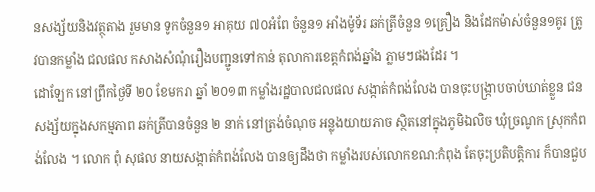នសង្ស័យនិងវត្ថុតាង រួមមាន ទូកចំនួន១ អាគុយ ៧០អំពែ ចំនួន១ អាំងម៉ូទ័រ ឆក់ត្រីចំនួន ១គ្រឿង និងដែកម៉ាស់ចំនួន១គូរ ត្រូវបានកម្លាំង ជលផល កសាងសំណុំរឿងបញ្ជូនទៅកាន់ តុលាការខេត្តកំពង់ឆ្នាំង ភ្លាមៗផងដែរ ។
ដោឡែក នៅព្រឹកថ្ងៃទី ២០ ខែមករា ឆ្នាំ ២០១៣ កម្លាំងរដ្ឋបាលជលផល សង្កាត់កំពង់លែង បានចុះបង្រ្កាបចាប់ឃាត់ខ្លួន ជនសង្ស័យក្នុងសកម្មភាព ឆក់ត្រីបានចំនួន ២ នាក់ នៅត្រង់ចំណុច អន្លុងយាយភាច ស្ថិតនៅក្នុងភូមិឯលិច ឃុំច្រណូក ស្រុកកំពង់លែង ។ លោក ពុំ សុផល នាយសង្កាត់កំពង់លែង បានឲ្យដឹងថា កម្លាំងរបស់លោកខណ:កំពុង តែចុះប្រតិបត្តិការ ក៏បានជួប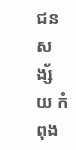ជនសង្ស័យ កំពុង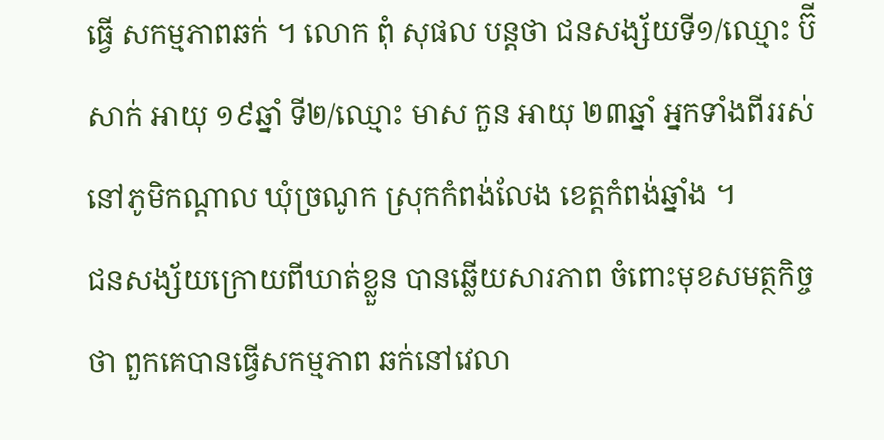ធ្វើ សកម្មភាពឆក់ ។ លោក ពុំ សុផល បន្តថា ជនសង្ស័យទី១/ឈ្មោះ ប៊ី សាក់ អាយុ ១៩ឆ្នាំ ទី២/ឈ្មោះ មាស កួន អាយុ ២៣ឆ្នាំ អ្នកទាំងពីររស់ នៅភូមិកណ្តាល ឃុំច្រណូក ស្រុកកំពង់លែង ខេត្តកំពង់ឆ្នាំង ។
ជនសង្ស័យក្រោយពីឃាត់ខ្លួន បានឆ្លើយសារភាព ចំពោះមុខសមត្ថកិច្ចថា ពួកគេបានធ្វើសកម្មភាព ឆក់នៅវេលា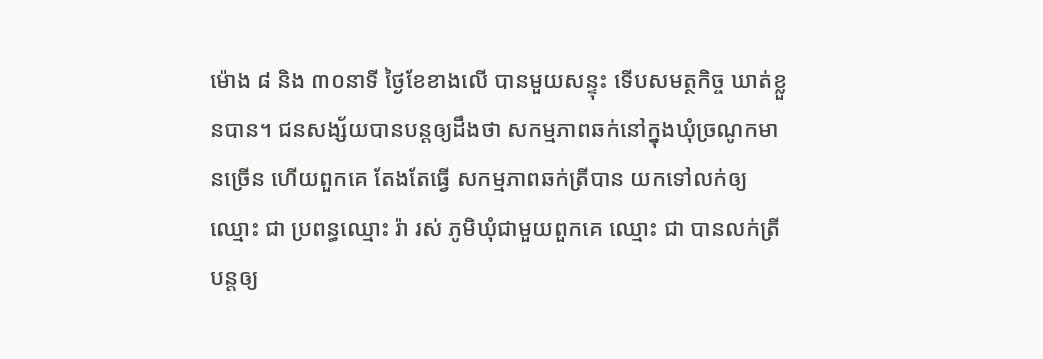ម៉ោង ៨ និង ៣០នាទី ថ្ងៃខែខាងលើ បានមួយសន្ទុះ ទើបសមត្ថកិច្ច ឃាត់ខ្លួនបាន។ ជនសង្ស័យបានបន្តឲ្យដឹងថា សកម្មភាពឆក់នៅក្នុងឃុំច្រណូកមានច្រើន ហើយពួកគេ តែងតែធ្វើ សកម្មភាពឆក់ត្រីបាន យកទៅលក់ឲ្យឈ្មោះ ជា ប្រពន្ធឈ្មោះ រ៉ា រស់ ភូមិឃុំជាមួយពួកគេ ឈ្មោះ ជា បានលក់ត្រីបន្តឲ្យ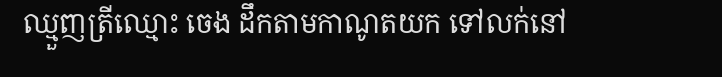ឈ្មួញត្រីឈ្មោះ ចេង ដឹកតាមកាណូតយក ទៅលក់នៅ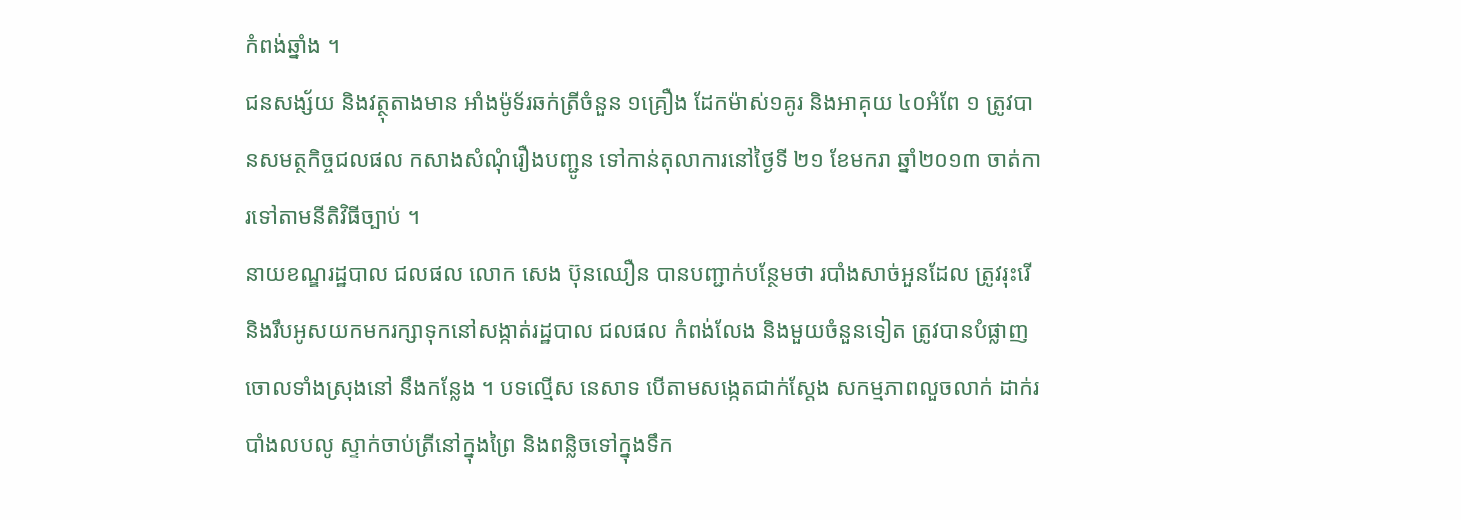កំពង់ឆ្នាំង ។
ជនសង្ស័យ និងវត្ថុតាងមាន អាំងម៉ូទ័រឆក់ត្រីចំនួន ១គ្រឿង ដែកម៉ាស់១គូរ និងអាគុយ ៤០អំពែ ១ ត្រូវបានសមត្ថកិច្ចជលផល កសាងសំណុំរឿងបញ្ជូន ទៅកាន់តុលាការនៅថ្ងៃទី ២១ ខែមករា ឆ្នាំ២០១៣ ចាត់ការទៅតាមនីតិវិធីច្បាប់ ។
នាយខណ្ឌរដ្ឋបាល ជលផល លោក សេង ប៊ុនឈឿន បានបញ្ជាក់បន្ថែមថា របាំងសាច់អួនដែល ត្រូវរុះរើ និងរឹបអូសយកមករក្សាទុកនៅសង្កាត់រដ្ឋបាល ជលផល កំពង់លែង និងមួយចំនួនទៀត ត្រូវបានបំផ្លាញ ចោលទាំងស្រុងនៅ នឹងកន្លែង ។ បទល្មើស នេសាទ បើតាមសង្កេតជាក់ស្តែង សកម្មភាពលួចលាក់ ដាក់របាំងលបលូ ស្ទាក់ចាប់ត្រីនៅក្នុងព្រៃ និងពន្លិចទៅក្នុងទឹក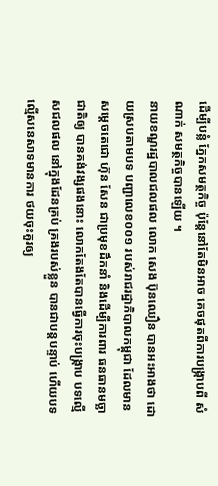ដើម្បីបន្លំ ភ្នែកសមត្ថកិច្ច ប៉ុន្តែនៅតែមិនអាច គេចផុតពីការបង្រ្កាបពី សំណាក់ សមត្ថកិច្ចបានឡើយ ។
នាយខណ្ឌរដ្ឋបាលជលផល លោក សេង ប៊ុនឈឿន បានអះអាងថា ដោយស្របតាមបទ បញ្ជាលេខ០០១ របស់រាជរដ្ឋាភិបាលកម្ពុជា ដែលមានសម្តេចតេជោ ហ៊ុន សែន ជាប្រមុខដឹកនាំ និងដើម្បីការពារ ធនធានមច្ឆាជាតិឲ្យ បានគង់វង្សផងនោះ លោកតែងតែបានធ្វើការចុះបង្រ្កាប បទល្មើសជលផល នៅក្នុងដែនគ្រប់ គ្រងរបស់ខ្លួន បានជាបន្តបន្ទាប់ ហើយបទល្មើសនេសាទមានការ ថយចុះគួរឲ្យ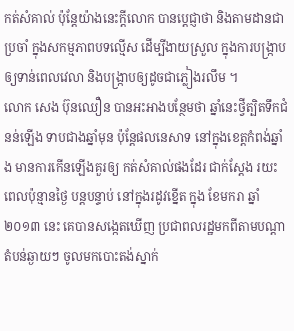កត់សំគាល់ ប៉ុន្តែយ៉ាងនេះក្តីលោក បានប្តេជ្ញាថា និងតាមដានជាប្រចាំ ក្នុងសកម្មភាពបទល្មើស ដើម្បីងាយស្រួល ក្នុងការបង្រ្កាប ឲ្យទាន់ពេលវេលា និងបង្រ្កាបឲ្យដូចជាភ្លៀងរលឹម ។
លោក សេង ប៊ុនឈឿន បានអះអាងបន្ថែមថា ឆ្នាំនេះថ្វីត្បិតទឹកជំនន់ឡើង ទាបជាងឆ្នាំមុន ប៉ុន្តែផលនេសាទ នៅក្នុងខេត្តកំពង់ឆ្នាំង មានការកើនឡើងគួរឲ្យ កត់សំគាល់ផងដែរ ជាក់ស្តែង រយះពេលប៉ុន្មានថ្ងៃ បន្តបន្ទាប់ នៅក្នុងរដូវខ្នើត ក្នុង ខែមករា ឆ្នាំ២០១៣ នេះ គេបានសង្កេតឃើញ ប្រជាពលរដ្ឋមកពីតាមបណ្តា តំបន់ឆ្ងាយៗ ចូលមកបោះតង់ស្នាក់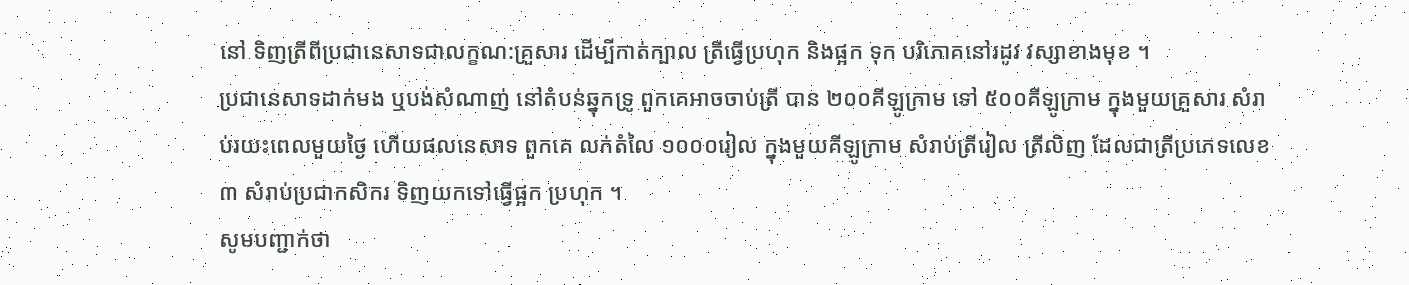នៅ ទិញត្រីពីប្រជានេសាទជាលក្ខណ:គ្រួសារ ដើម្បីកាត់ក្បាល ត្រីធ្វើប្រហុក និងផ្អក ទុក បរិភោគនៅរដូវ វស្សាខាងមុខ ។
ប្រជានេសាទដាក់មង ឬបង់សំណាញ់ នៅតំបន់ឆ្នុកទ្រូ ពួកគេអាចចាប់ត្រី បាន ២០០គីឡូក្រាម ទៅ ៥០០គីឡូក្រាម ក្នុងមួយគ្រួសារ សំរាប់រយះពេលមួយថ្ងៃ ហើយផលនេសាទ ពួកគេ លក់តំលៃ ១០០០រៀល ក្នុងមួយគីឡូក្រាម សំរាប់ត្រីរៀល ត្រីលិញ ដែលជាត្រីប្រភេទលេខ ៣ សំរាប់ប្រជាកសិករ ទិញយកទៅធ្វើផ្អក ប្រហុក ។
សូមបញ្ជាក់ថា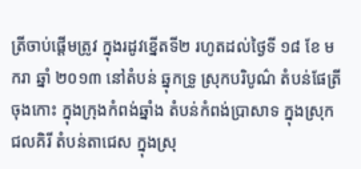ត្រីចាប់ផ្តើមត្រូវ ក្នុងរដូវខ្នើតទី២ រហូតដល់ថ្ងៃទី ១៨ ខែ មករា ឆ្នាំ ២០១៣ នៅតំបន់ ឆ្នុកទ្រូ ស្រុកបរិបូណ៌ តំបន់ផែត្រីចុងកោះ ក្នុងក្រុងកំពង់ឆ្នាំង តំបន់កំពង់ប្រាសាទ ក្នុងស្រុកជលគិរី តំបន់តាជេស ក្នុងស្រុ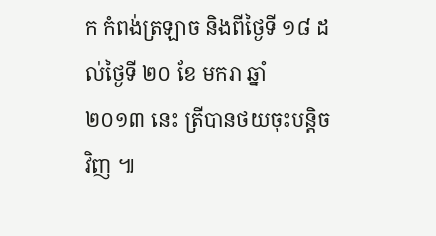ក កំពង់ត្រឡាច និងពីថ្ងៃទី ១៨ ដល់ថ្ងៃទី ២០ ខែ មករា ឆ្នាំ ២០១៣ នេះ ត្រីបានថយចុះបន្តិចវិញ ៕